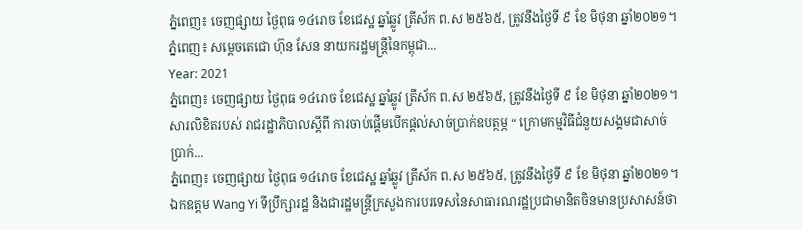ភ្នំពេញ៖ ចេញផ្សាយ ថ្ងៃពុធ ១៤រោច ខែជេស្ឋ ឆ្នាំឆ្លូវ ត្រីស័ក ព.ស ២៥៦៥, ត្រូវនឹងថ្ងៃទី ៩ ខែ មិថុនា ឆ្នាំ២០២១។ ភ្នំពេញ៖ សម្ដេចតេជោ ហ៊ុន សែន នាយករដ្ឋមន្ត្រីនៃកម្ពុជា...
Year: 2021
ភ្នំពេញ៖ ចេញផ្សាយ ថ្ងៃពុធ ១៤រោច ខែជេស្ឋ ឆ្នាំឆ្លូវ ត្រីស័ក ព.ស ២៥៦៥, ត្រូវនឹងថ្ងៃទី ៩ ខែ មិថុនា ឆ្នាំ២០២១។ សារលិខិតរបស់ រាជរដ្ឋាភិបាលស្ដីពី ការចាប់ផ្តើមបើកផ្តល់សាច់ប្រាក់ឧបត្ថម្ភ “ ក្រោមកម្មវិធីជំនួយសង្គមជាសាច់ប្រាក់...
ភ្នំពេញ៖ ចេញផ្សាយ ថ្ងៃពុធ ១៤រោច ខែជេស្ឋ ឆ្នាំឆ្លូវ ត្រីស័ក ព.ស ២៥៦៥, ត្រូវនឹងថ្ងៃទី ៩ ខែ មិថុនា ឆ្នាំ២០២១។ ឯកឧត្តម Wang Yi ទីប្រឹក្សារដ្ឋ និងជារដ្ឋមន្រ្តីក្រសួងការបរទេសនៃសាធារណរដ្ឋប្រជាមានិតចិនមានប្រសាសន៍ថា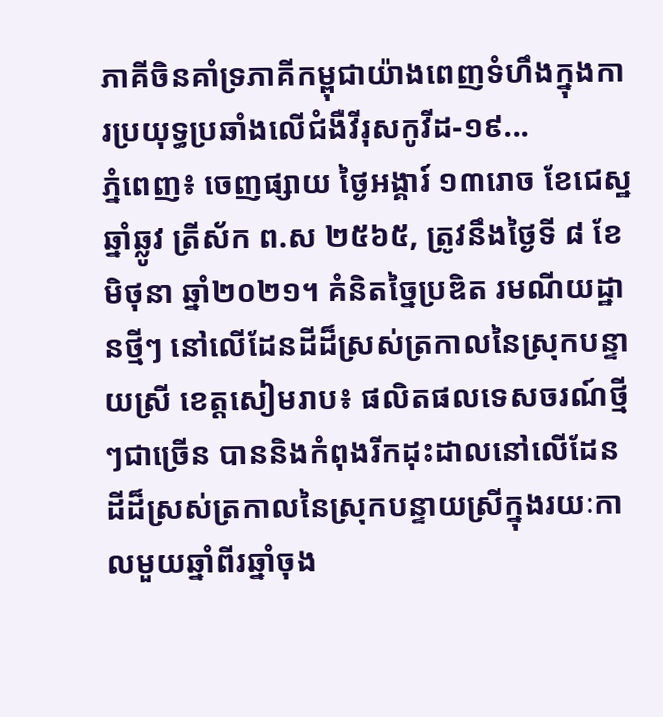ភាគីចិនគាំទ្រភាគីកម្ពុជាយ៉ាងពេញទំហឹងក្នុងការប្រយុទ្ធប្រឆាំងលើជំងឺវីរុសកូវីដ-១៩...
ភ្នំពេញ៖ ចេញផ្សាយ ថ្ងៃអង្គារ៍ ១៣រោច ខែជេស្ឋ ឆ្នាំឆ្លូវ ត្រីស័ក ព.ស ២៥៦៥, ត្រូវនឹងថ្ងៃទី ៨ ខែ មិថុនា ឆ្នាំ២០២១។ គំនិតច្នៃប្រឌិត រមណីយដ្ឋានថ្មីៗ នៅលើដែនដីដ៏ស្រស់ត្រកាលនៃស្រុកបន្ទាយស្រី ខេត្តសៀមរាប៖ ផលិតផលទេសចរណ៍ថ្មីៗជាច្រើន បាននិងកំពុងរីកដុះដាលនៅលើដែនដីដ៏ស្រស់ត្រកាលនៃស្រុកបន្ទាយស្រីក្នុងរយៈកាលមួយឆ្នាំពីរឆ្នាំចុង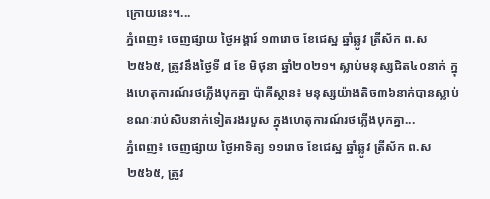ក្រោយនេះ។...
ភ្នំពេញ៖ ចេញផ្សាយ ថ្ងៃអង្គារ៍ ១៣រោច ខែជេស្ឋ ឆ្នាំឆ្លូវ ត្រីស័ក ព.ស ២៥៦៥, ត្រូវនឹងថ្ងៃទី ៨ ខែ មិថុនា ឆ្នាំ២០២១។ ស្លាប់មនុស្សជិត៤០នាក់ ក្នុងហេតុការណ៍រថភ្លើងបុកគ្នា ប៉ាគីស្ថាន៖ មនុស្សយ៉ាងតិច៣៦នាក់បានស្លាប់ ខណៈរាប់សិបនាក់ទៀតរងរបួស ក្នុងហេតុការណ៍រថភ្លើងបុកគ្នា...
ភ្នំពេញ៖ ចេញផ្សាយ ថ្ងៃអាទិត្យ ១១រោច ខែជេស្ឋ ឆ្នាំឆ្លូវ ត្រីស័ក ព.ស ២៥៦៥, ត្រូវ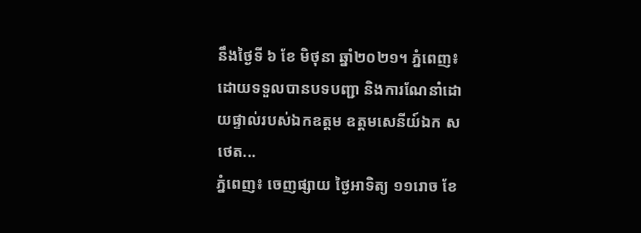នឹងថ្ងៃទី ៦ ខែ មិថុនា ឆ្នាំ២០២១។ ភ្នំពេញ៖ ដោយទទួលបានបទបញ្ជា និងការណែនាំដោយផ្ទាល់របស់ឯកឧត្តម ឧត្តមសេនីយ៍ឯក ស ថេត...
ភ្នំពេញ៖ ចេញផ្សាយ ថ្ងៃអាទិត្យ ១១រោច ខែ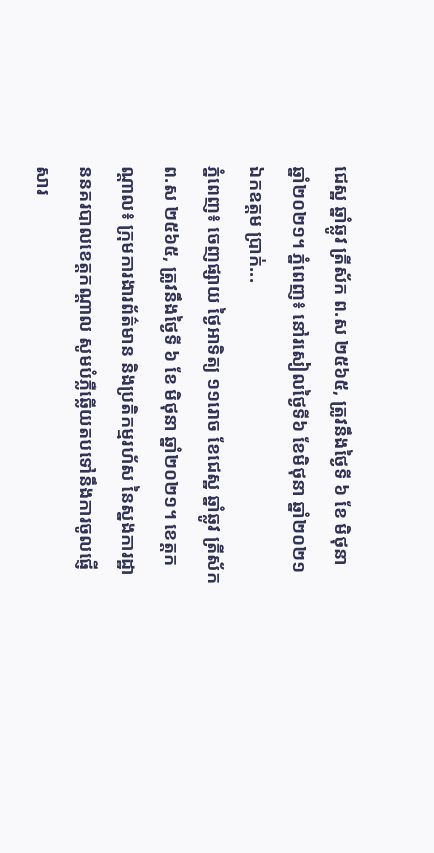ជេស្ឋ ឆ្នាំឆ្លូវ ត្រីស័ក ព.ស ២៥៦៥, ត្រូវនឹងថ្ងៃទី ៦ ខែ មិថុនា ឆ្នាំ២០២១។ ភ្នំពេញ៖ នៅរសៀលថ្ងៃទី៦ ខែមិថុនា ឆ្នាំ២០២១ ឯកឧត្តម ប្រាក់...
ភ្នំពេញ៖ ចេញផ្សាយ ថ្ងៃអាទិត្យ ១១រោច ខែជេស្ឋ ឆ្នាំឆ្លូវ ត្រីស័ក ព.ស ២៥៦៥, ត្រូវនឹងថ្ងៃទី ៦ ខែ មិថុនា ឆ្នាំ២០២១។ ខេត្តកណ្តាល៖ ក្រុមការងារព័ត៌មាន និងប្រតិកម្មរហ័ស នៃស្នងការដ្ឋាននគរបាលខេត្តកណ្តាល សូមបំភ្លឺឆ្លេីយតបទៅនឹងការចូលផ្ញើសារ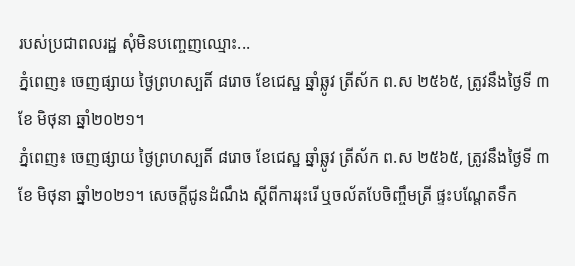របស់ប្រជាពលរដ្ឋ សុំមិនបញ្ចេញឈ្មោះ...
ភ្នំពេញ៖ ចេញផ្សាយ ថ្ងៃព្រហស្បតិ៍ ៨រោច ខែជេស្ឋ ឆ្នាំឆ្លូវ ត្រីស័ក ព.ស ២៥៦៥, ត្រូវនឹងថ្ងៃទី ៣ ខែ មិថុនា ឆ្នាំ២០២១។
ភ្នំពេញ៖ ចេញផ្សាយ ថ្ងៃព្រហស្បតិ៍ ៨រោច ខែជេស្ឋ ឆ្នាំឆ្លូវ ត្រីស័ក ព.ស ២៥៦៥, ត្រូវនឹងថ្ងៃទី ៣ ខែ មិថុនា ឆ្នាំ២០២១។ សេចក្ដីជូនដំណឹង ស្ដីពីការរុះរើ ឬចល័តបែចិញ្ចឹមត្រី ផ្ទះបណ្ដែតទឹក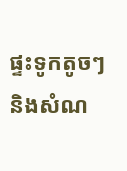ផ្ទះទូកតូចៗ និងសំណ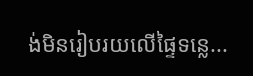ង់មិនរៀបរយលើផ្ទៃទន្លេ...